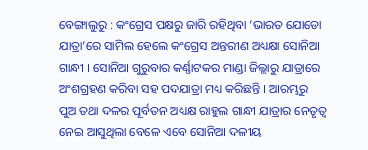ବେଙ୍ଗାଲୁରୁ : କଂଗ୍ରେସ ପକ୍ଷରୁ ଜାରି ରହିଥିବା ‘ଭାରତ ଯୋଡୋ ଯାତ୍ରା’ରେ ସାମିଲ ହେଲେ କଂଗ୍ରେସ ଅନ୍ତରୀଣ ଅଧ୍ୟକ୍ଷା ସୋନିଆ ଗାନ୍ଧୀ । ସୋନିଆ ଗୁରୁବାର କର୍ଣ୍ଣାଟକର ମାଣ୍ଡା ଜିଲ୍ଲାରୁ ଯାତ୍ରାରେ ଅଂଶଗ୍ରହଣ କରିବା ସହ ପଦଯାତ୍ରା ମଧ୍ୟ କରିଛନ୍ତି । ଆରମ୍ଭରୁ ପୁଅ ତଥା ଦଳର ପୂର୍ବତନ ଅଧ୍ୟକ୍ଷ ରାହୁଲ ଗାନ୍ଧୀ ଯାତ୍ରାର ନେତୃତ୍ବ ନେଇ ଆସୁଥିଲା ବେଳେ ଏବେ ସୋନିଆ ଦଳୀୟ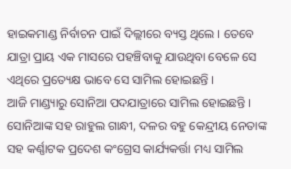ହାଇକମାଣ୍ଡ ନିର୍ବାଚନ ପାଇଁ ଦିଲ୍ଲୀରେ ବ୍ୟସ୍ତ ଥିଲେ । ତେବେ ଯାତ୍ରା ପ୍ରାୟ ଏକ ମାସରେ ପହଞ୍ଚିବାକୁ ଯାଉଥିବା ବେଳେ ସେ ଏଥିରେ ପ୍ରତ୍ୟେକ୍ଷ ଭାବେ ସେ ସାମିଲ ହୋଇଛନ୍ତି ।
ଆଜି ମାଣ୍ଡ୍ୟାରୁ ସୋନିଆ ପଦଯାତ୍ରାରେ ସାମିଲ ହୋଇଛନ୍ତି । ସୋନିଆଙ୍କ ସହ ରାହୁଲ ଗାନ୍ଧୀ, ଦଳର ବହୁ କେନ୍ଦ୍ରୀୟ ନେତାଙ୍କ ସହ କର୍ଣ୍ଣାଟକ ପ୍ରଦେଶ କଂଗ୍ରେସ କାର୍ଯ୍ୟକର୍ତ୍ତା ମଧ୍ୟ ସାମିଲ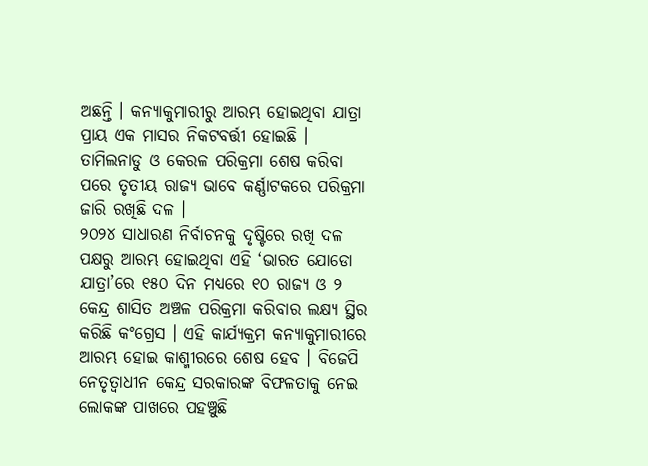ଅଛନ୍ତି । କନ୍ୟାକୁମାରୀରୁ ଆରମ୍ଭ ହୋଇଥିବା ଯାତ୍ରା ପ୍ରାୟ ଏକ ମାସର ନିକଟବର୍ତ୍ତୀ ହୋଇଛି । ତାମିଲନାଡୁ ଓ କେରଳ ପରିକ୍ରମା ଶେଷ କରିବା ପରେ ତୃତୀୟ ରାଜ୍ୟ ଭାବେ କର୍ଣ୍ଣାଟକରେ ପରିକ୍ରମା ଜାରି ରଖିଛି ଦଳ ।
୨୦୨୪ ସାଧାରଣ ନିର୍ବାଚନକୁ ଦୃଷ୍ଟିରେ ରଖି ଦଳ ପକ୍ଷରୁ ଆରମ୍ଭ ହୋଇଥିବା ଏହି ‘ଭାରତ ଯୋଡୋ ଯାତ୍ରା’ରେ ୧୫୦ ଦିନ ମଧ୍ୟରେ ୧୦ ରାଜ୍ୟ ଓ ୨ କେନ୍ଦ୍ର ଶାସିତ ଅଞ୍ଚଳ ପରିକ୍ରମା କରିବାର ଲକ୍ଷ୍ୟ ସ୍ଥିର କରିଛି କଂଗ୍ରେସ । ଏହି କାର୍ଯ୍ୟକ୍ରମ କନ୍ୟାକୁମାରୀରେ ଆରମ୍ଭ ହୋଇ କାଶ୍ମୀରରେ ଶେଷ ହେବ । ବିଜେପି ନେତୃତ୍ବାଧୀନ କେନ୍ଦ୍ର ସରକାରଙ୍କ ବିଫଳତାକୁ ନେଇ ଲୋକଙ୍କ ପାଖରେ ପହଞ୍ଚୁଛି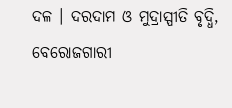ଦଳ । ଦରଦାମ ଓ ମୁଦ୍ରାସ୍ପୀତି ବୃଦ୍ଧି, ବେରୋଜଗାରୀ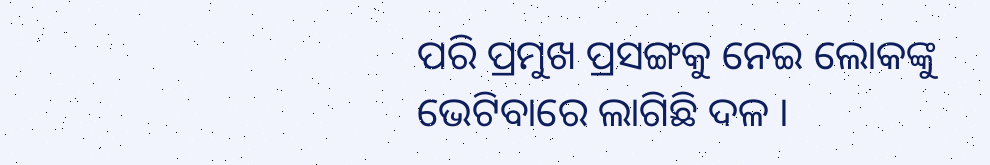ପରି ପ୍ରମୁଖ ପ୍ରସଙ୍ଗକୁ ନେଇ ଲୋକଙ୍କୁ ଭେଟିବାରେ ଲାଗିଛି ଦଳ ।